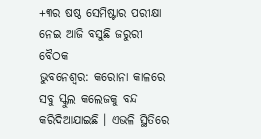+୩ର ଷଷ୍ଠ ସେମିଷ୍ଟାର ପରୀକ୍ଷା ନେଇ ଆଜି ବସୁଛି ଜରୁରୀ ବୈଠକ
ଭୁବନେଶ୍ୱର: କରୋନା କାଳରେ ସବୁ ସ୍କୁଲ କଲେଜକୁ ବନ୍ଦ କରିଦିଆଯାଇଛି । ଏଭଳି ସ୍ଥିତିରେ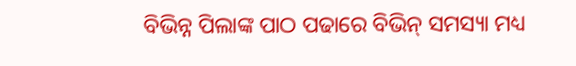ବିଭିନ୍ନ ପିଲାଙ୍କ ପାଠ ପଢାରେ ବିଭିନ୍ ସମସ୍ୟା ମଧ୍ୟ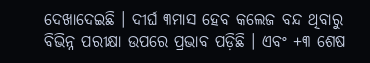ଦେଖାଦେଇଛି । ଦୀର୍ଘ ୩ମାସ ହେବ କଲେଜ ବନ୍ଦ ଥିବାରୁ ବିଭିନ୍ନ ପରୀକ୍ଷା ଉପରେ ପ୍ରଭାବ ପଡ଼ିଛି । ଏବଂ +୩ ଶେଷ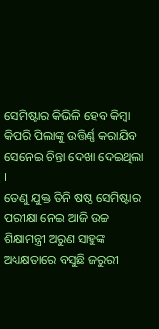ସେମିଷ୍ଟାର କିଭିଳି ହେବ କିମ୍ବା କିପରି ପିଲାଙ୍କୁ ଉତ୍ତିର୍ଣ୍ଣ କରାଯିବ ସେନେଇ ଚିନ୍ତା ଦେଖା ଦେଇଥିଲା ।
ତେଣୁ ଯୁକ୍ତ ତିନି ଷଷ୍ଠ ସେମିଷ୍ଟାର ପରୀକ୍ଷା ନେଇ ଆଜି ଉଚ୍ଚ ଶିକ୍ଷାମନ୍ତ୍ରୀ ଅରୁଣ ସାହୁଙ୍କ ଅଧ୍ୟକ୍ଷତାରେ ବସୁଛି ଜରୁରୀ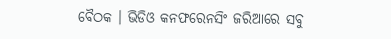ବୈଠକ । ଭିଡିଓ କନଫରେନସିଂ ଜରିଆରେ ସବୁ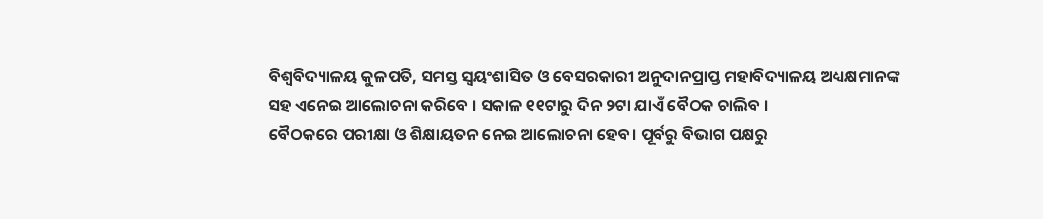ବିଶ୍ୱବିଦ୍ୟାଳୟ କୁଳପତି, ସମସ୍ତ ସ୍ୱୟଂଶାସିତ ଓ ବେସରକାରୀ ଅନୁଦାନପ୍ରାପ୍ତ ମହାବିଦ୍ୟାଳୟ ଅଧ୍ୟକ୍ଷମାନଙ୍କ ସହ ଏନେଇ ଆଲୋଚନା କରିବେ । ସକାଳ ୧୧ଟାରୁ ଦିନ ୨ଟା ଯାଏଁ ବୈଠକ ଚାଲିବ ।
ବୈଠକରେ ପରୀକ୍ଷା ଓ ଶିକ୍ଷାୟତନ ନେଇ ଆଲୋଚନା ହେବ। ପୂର୍ବରୁ ବିଭାଗ ପକ୍ଷରୁ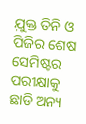ଯ଼ୁକ୍ତ ତିନି ଓ ପିଜିର ଶେଷ ସେମିଷ୍ଟର ପରୀକ୍ଷାକୁ ଛାଡି ଅନ୍ୟ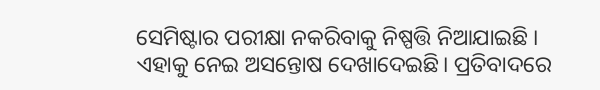ସେମିଷ୍ଟାର ପରୀକ୍ଷା ନକରିବାକୁ ନିଷ୍ପତ୍ତି ନିଆଯାଇଛି । ଏହାକୁ ନେଇ ଅସନ୍ତୋଷ ଦେଖାଦେଇଛି। ପ୍ରତିବାଦରେ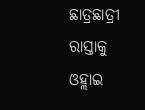ଛାତ୍ରଛାତ୍ରୀ ରାସ୍ତାକୁ ଓହ୍ଲାଇ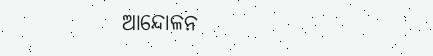ଆନ୍ଦୋଳନ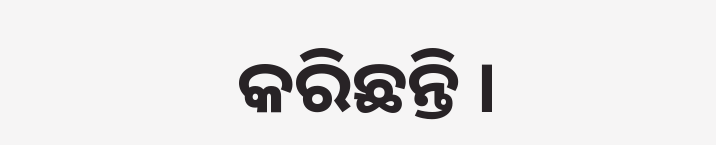କରିଛନ୍ତି ।